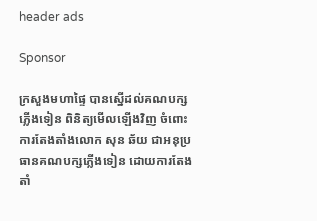header ads

Sponsor

ក្រសួងមហាផ្ទៃ បានស្នើដល់គណបក្សភ្លើងទៀន ពិនិត្យមើលឡើងវិញ ចំពោះការតែងតាំងលោក សុន ឆ័យ ជាអនុប្រធានគណបក្សភ្លើងទៀន ដោយការតែងតាំ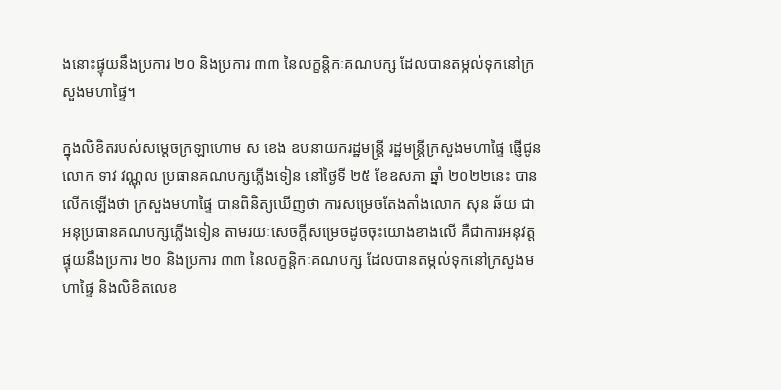ងនោះផ្ទុយនឹងប្រការ ២០ និងប្រការ ៣៣ នៃលក្ខន្តិកៈគណបក្ស ដែលបានតម្កល់ទុកនៅក្រសួងមហាផ្ទៃ។

ក្នុងលិខិតរបស់សម្ដេចក្រឡាហោម ស ខេង ឧបនាយករដ្ឋមន្ត្រី រដ្ឋមន្ត្រីក្រសួងមហាផ្ទៃ ផ្ញើជូនលោក ទាវ វណ្ណុល ប្រធានគណបក្សភ្លើងទៀន នៅថ្ងៃទី ២៥ ខែឧសភា ឆ្នាំ ២០២២នេះ បានលើកឡើងថា ក្រសួងមហាផ្ទៃ បានពិនិត្យឃើញថា ការសម្រេចតែងតាំងលោក សុន ឆ័យ ជាអនុប្រធានគណបក្សភ្លើងទៀន តាមរយៈសេចក្ដីសម្រេចដូចចុះយោងខាងលើ គឺជាការអនុវត្តផ្ទុយនឹងប្រការ ២០ និងប្រការ ៣៣ នៃលក្ខន្តិកៈគណបក្ស ដែលបានតម្កល់ទុកនៅក្រសួងមហាផ្ទៃ និងលិខិតលេខ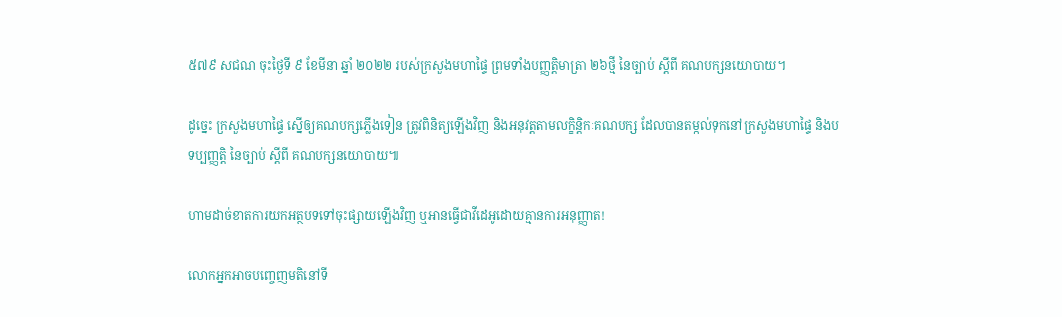៥៧៩ សជណ ចុះថ្ងៃទី ៩ ខែមីនា ឆ្នាំ ២០២២ របស់ក្រសួងមហាផ្ទៃ ព្រមទាំងបញ្ញត្តិមាត្រា ២៦ថ្មី នៃច្បាប់ ស្ដីពី គណបក្សនយោបាយ។

ដូច្នេះ ក្រសួងមហាផ្ទៃ ស្នើឲ្យគណបក្សភ្លើងទៀន ត្រូវពិនិត្យឡើងវិញ និងអនុវត្តតាមលក្ខិន្តិកៈគណបក្ស ដែលបានតម្កល់ទុកនៅក្រសួងមហាផ្ទៃ និងបទប្បញ្ញត្តិ នៃច្បាប់ ស្ដីពី គណបក្សនយោបាយ៕

ហាមដាច់ខាតការយកអត្ថបទទៅចុះផ្សាយឡើងវិញ ឬអានធ្វើជាវីដេអូដោយគ្មានការអនុញ្ញាត!

លោកអ្នកអាចបញ្ចេញមតិនៅទី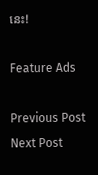នេះ!

Feature Ads

Previous Post Next Post